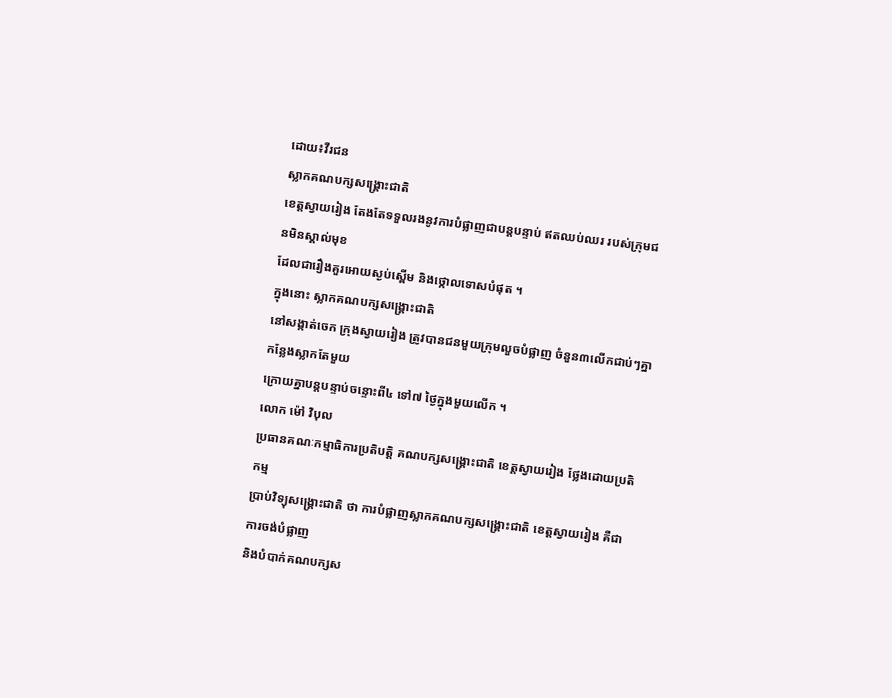ដោយ៖វីរជន
ស្លាកគណបក្សសង្គ្រោះជាតិ
ខេត្តស្វាយរៀង តែងតែទទួលរងនូវការបំផ្លាញជាបន្តបន្ទាប់ ឥតឈប់ឈរ របស់ក្រុមជនមិនស្គាល់មុខ
ដែលជារឿងគួរអោយស្ងប់ស្ពើម និងថ្កោលទោសបំផុត ។
ក្នុងនោះ ស្លាកគណបក្សសង្គ្រោះជាតិ
នៅសង្កាត់ចេក ក្រុងស្វាយរៀង ត្រូវបានជនមួយក្រុមលួចបំផ្លាញ ចំនួន៣លើកជាប់ៗគ្នា កន្លែងស្លាកតែមួយ
ក្រោយគ្នាបន្តបន្ទាប់ចន្ទោះពី៤ ទៅ៧ ថ្ងៃក្នុងមួយលើក ។
លោក ម៉ៅ វិបុល
ប្រធានគណៈកម្មាធិការប្រតិបត្តិ គណបក្សសង្គ្រោះជាតិ ខេត្តស្វាយរៀង ថ្លែងដោយប្រតិកម្ម
ប្រាប់វិទ្យុសង្គ្រោះជាតិ ថា ការបំផ្លាញស្លាកគណបក្សសង្គ្រោះជាតិ ខេត្តស្វាយរៀង គឺជាការចង់បំផ្លាញ
និងបំបាក់គណបក្សស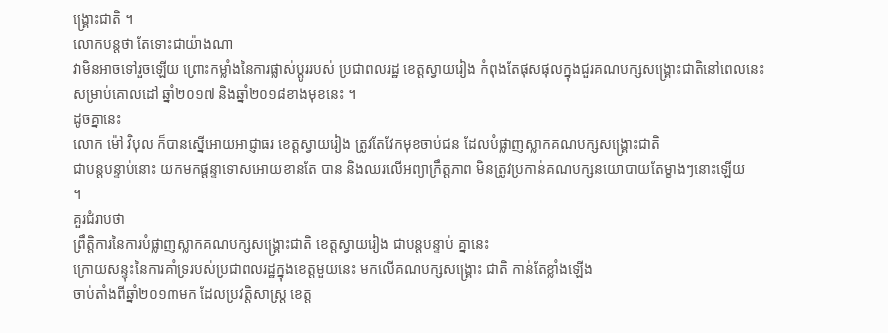ង្គ្រោះជាតិ ។
លោកបន្តថា តែទោះជាយ៉ាងណា
វាមិនអាចទៅរួចឡើយ ព្រោះកម្លាំងនៃការផ្លាស់ប្តូររបស់ ប្រជាពលរដ្ឋ ខេត្តស្វាយរៀង កំពុងតែផុសផុលក្នុងជួរគណបក្សសង្គ្រោះជាតិនៅពេលនេះ
សម្រាប់គោលដៅ ឆ្នាំ២០១៧ និងឆ្នាំ២០១៨ខាងមុខនេះ ។
ដូចគ្នានេះ
លោក ម៉ៅ វិបុល ក៏បានស្នើអោយអាជ្ញាធរ ខេត្តស្វាយរៀង ត្រូវតែវែកមុខចាប់ជន ដែលបំផ្លាញស្លាកគណបក្សសង្គ្រោះជាតិ
ជាបន្តបន្ទាប់នោះ យកមកផ្តន្ទាទោសអោយខានតែ បាន និងឈរលើអព្យាក្រឹត្តភាព មិនត្រូវប្រកាន់គណបក្សនយោបាយតែម្ខាងៗនោះឡើយ
។
គួរជំរាបថា
ព្រឹត្តិការនៃការបំផ្លាញស្លាកគណបក្សសង្គ្រោះជាតិ ខេត្តស្វាយរៀង ជាបន្តបន្ទាប់ គ្នានេះ
ក្រោយសន្ទុះនៃការគាំទ្ររបស់ប្រជាពលរដ្ឋក្នុងខេត្តមួយនេះ មកលើគណបក្សសង្គ្រោះ ជាតិ កាន់តែខ្លាំងឡើង
ចាប់តាំងពីឆ្នាំ២០១៣មក ដែលប្រវត្តិសាស្រ្ត ខេត្ត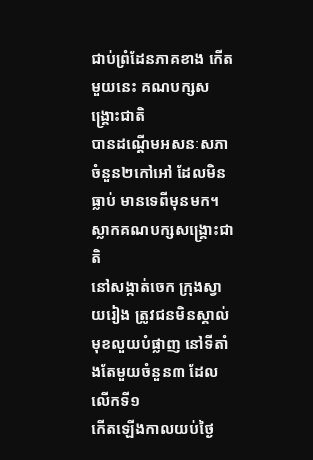ជាប់ព្រំដែនភាគខាង កើតមួយនេះ គណបក្សសង្គ្រោះជាតិ
បានដណ្តើមអសនៈសភា ចំនួន២កៅអៅ ដែលមិនធ្លាប់ មានទេពីមុនមក។
ស្លាកគណបក្សសង្គ្រោះជាតិ
នៅសង្កាត់ចេក ក្រុងស្វាយរៀង ត្រូវជនមិនស្គាល់មុខលួយបំផ្លាញ នៅទីតាំងតែមួយចំនួន៣ ដែលលើកទី១
កើតឡើងកាលយប់ថ្ងៃ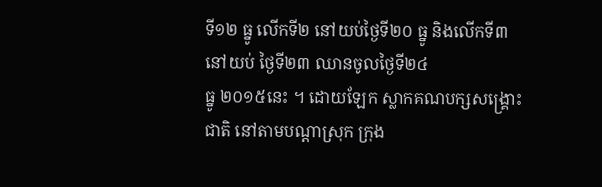ទី១២ ធ្នូ លើកទី២ នៅយប់ថ្ងៃទី២០ ធ្នូ និងលើកទី៣ នៅយប់ ថ្ងៃទី២៣ ឈានចូលថ្ងៃទី២៤
ធ្នូ ២០១៥នេះ ។ ដោយឡែក ស្លាកគណបក្សសង្គ្រោះជាតិ នៅតាមបណ្តាស្រុក ក្រុង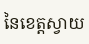នៃខេត្តស្វាយ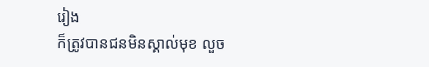រៀង
ក៏ត្រូវបានជនមិនស្គាល់មុខ លួច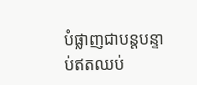បំផ្លាញជាបន្តបន្ទាប់ឥតឈប់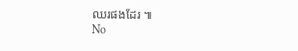ឈរផងដែរ ៕
No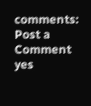comments:
Post a Comment
yes